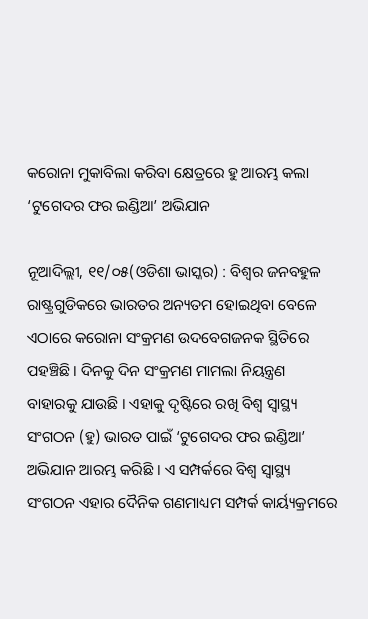କରୋନା ମୁକାବିଲା କରିବା କ୍ଷେତ୍ରରେ ହୁ ଆରମ୍ଭ କଲା ‘ଟୁଗେଦର ଫର ଇଣ୍ଡିଆ’ ଅଭିଯାନ

ନୂଆଦିଲ୍ଲୀ, ୧୧/୦୫(ଓଡିଶା ଭାସ୍କର) : ବିଶ୍ୱର ଜନବହୁଳ ରାଷ୍ଟ୍ରଗୁଡିକରେ ଭାରତର ଅନ୍ୟତମ ହୋଇଥିବା ବେଳେ ଏଠାରେ କରୋନା ସଂକ୍ରମଣ ଉଦବେଗଜନକ ସ୍ଥିତିରେ ପହଞ୍ଚିଛି । ଦିନକୁ ଦିନ ସଂକ୍ରମଣ ମାମଲା ନିୟନ୍ତ୍ରଣ ବାହାରକୁ ଯାଉଛି । ଏହାକୁ ଦୃଷ୍ଟିରେ ରଖି ବିଶ୍ୱ ସ୍ୱାସ୍ଥ୍ୟ ସଂଗଠନ (ହୁ) ଭାରତ ପାଇଁ ‘ଟୁଗେଦର ଫର ଇଣ୍ଡିଆ’ ଅଭିଯାନ ଆରମ୍ଭ କରିଛି । ଏ ସମ୍ପର୍କରେ ବିଶ୍ୱ ସ୍ୱାସ୍ଥ୍ୟ ସଂଗଠନ ଏହାର ଦୈନିକ ଗଣମାଧ୍ୟମ ସମ୍ପର୍କ କାର୍ୟ୍ୟକ୍ରମରେ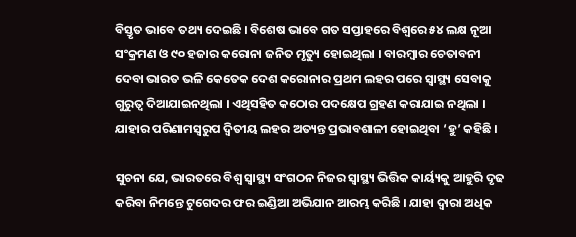ବିସ୍ତୃତ ଭାବେ ତଥ୍ୟ ଦେଇଛି । ବିଶେଷ ଭାବେ ଗତ ସପ୍ତାହରେ ବିଶ୍ୱରେ ୫୪ ଲକ୍ଷ ନୂଆ ସଂକ୍ରମଣ ଓ ୯୦ ହଜାର କରୋନା ଜନିତ ମୃତ୍ୟୁ ହୋଇଥିଲା । ବାରମ୍ବାର ଚେତାବନୀ ଦେବା ଭାରତ ଭଳି କେତେକ ଦେଶ କରୋନାର ପ୍ରଥମ ଲହର ପରେ ସ୍ୱାସ୍ଥ୍ୟ ସେବାକୁ ଗୁରୁତ୍ୱ ଦିଆଯାଇନଥିଲା । ଏଥିସହିତ କଠୋର ପଦକ୍ଷେପ ଗ୍ରହଣ କରାଯାଇ ନଥିଲା । ଯାହାର ପରିଣାମସ୍ୱରୁପ ଦ୍ଵିତୀୟ ଲହର ଅତ୍ୟନ୍ତ ପ୍ରଭାବଶାଳୀ ହୋଇଥିବା ‘ହୁ’ କହିଛି ।

ସୁଚନା ଯେ, ଭାରତରେ ବିଶ୍ୱ ସ୍ୱାସ୍ଥ୍ୟ ସଂଗଠନ ନିଜର ସ୍ୱାସ୍ଥ୍ୟ ଭିତ୍ତିକ କାର୍ୟ୍ୟକୁ ଆହୁରି ଦୃଢ କରିବା ନିମନ୍ତେ ଟୁଗେଦର ଫର ଇଣ୍ଡିଆ ଅଭିଯାନ ଆରମ୍ଭ କରିଛି । ଯାହା ଦ୍ୱାରା ଅଧିକ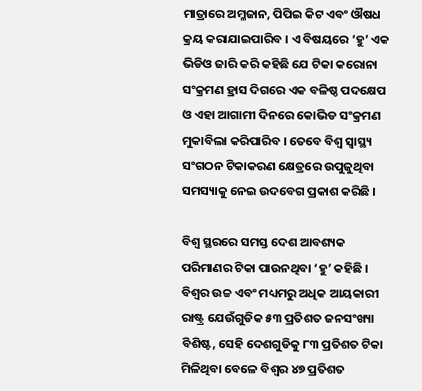ମାତ୍ରାରେ ଅମ୍ଳଜାନ, ପିପିଇ କିଟ ଏବଂ ଔଷଧ କ୍ରୟ କରାଯାଇପାରିବ । ଏ ବିଷୟରେ ‘ହୁ’ ଏକ ଭିଡିଓ ଜାରି କରି କହିଛି ଯେ ଟିକା କରୋନା ସଂକ୍ରମଣ ହ୍ରାସ ଦିଗରେ ଏକ ବଳିଷ୍ଠ ପଦକ୍ଷେପ ଓ ଏହା ଆଗାମୀ ଦିନରେ କୋଭିଡ ସଂକ୍ରମଣ ମୁକାବିଲା କରିପାରିବ । ତେବେ ବିଶ୍ୱ ସ୍ୱାସ୍ଥ୍ୟ ସଂଗଠନ ଟିକାକରଣ କ୍ଷେତ୍ରରେ ଉପୁଜୁଥିବା ସମସ୍ୟାକୁ ନେଇ ଉଦବେଗ ପ୍ରକାଶ କରିଛି ।

ବିଶ୍ୱ ସ୍ଥରରେ ସମସ୍ତ ଦେଶ ଆବଶ୍ୟକ ପରିମାଣର ଟିକା ପାଉନଥିବା ‘ହୁ’ କହିଛି । ବିଶ୍ୱର ଉଚ୍ଚ ଏବଂ ମଧ୍ୟମରୁ ଅଧିକ ଆୟକାରୀ ରାଷ୍ଟ୍ର ଯେଉଁଗୁଡିକ ୫୩ ପ୍ରତିଶତ ଜନସଂଖ୍ୟା ବିଶିଷ୍ଟ, ସେହି ଦେଶଗୁଡିକୁ ୮୩ ପ୍ରତିଶତ ଟିକା ମିଳିଥିବା ବେଳେ ବିଶ୍ୱର ୪୭ ପ୍ରତିଶତ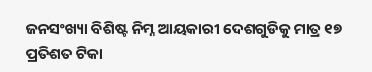ଜନସଂଖ୍ୟା ବିଶିଷ୍ଟ ନିମ୍ନ ଆୟକାରୀ ଦେଶଗୁଡିକୁ ମାତ୍ର ୧୭ ପ୍ରତିଶତ ଟିକା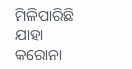ମିଳିପାରିଛି ଯାହା କରୋନା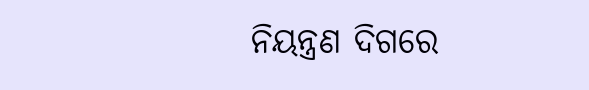ନିୟନ୍ତ୍ରଣ ଦିଗରେ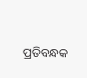ପ୍ରତିବନ୍ଧକ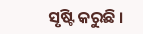ସୃଷ୍ଟି କରୁଛି ।